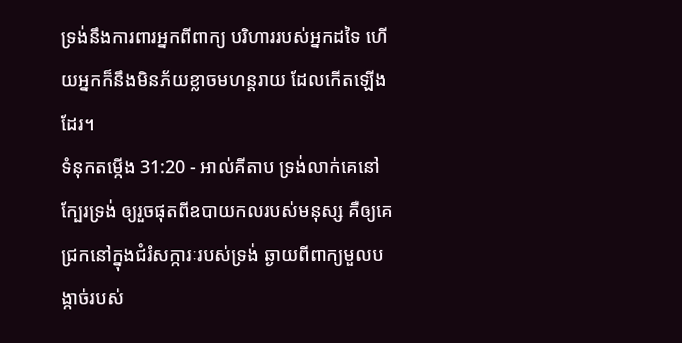ទ្រង់នឹងការពារអ្នកពីពាក្យ បរិហាររបស់អ្នកដទៃ ហើយអ្នកក៏នឹងមិនភ័យខ្លាចមហន្តរាយ ដែលកើតឡើងដែរ។
ទំនុកតម្កើង 31:20 - អាល់គីតាប ទ្រង់លាក់គេនៅក្បែរទ្រង់ ឲ្យរួចផុតពីឧបាយកលរបស់មនុស្ស គឺឲ្យគេជ្រកនៅក្នុងជំរំសក្ការៈរបស់ទ្រង់ ឆ្ងាយពីពាក្យមួលបង្កាច់របស់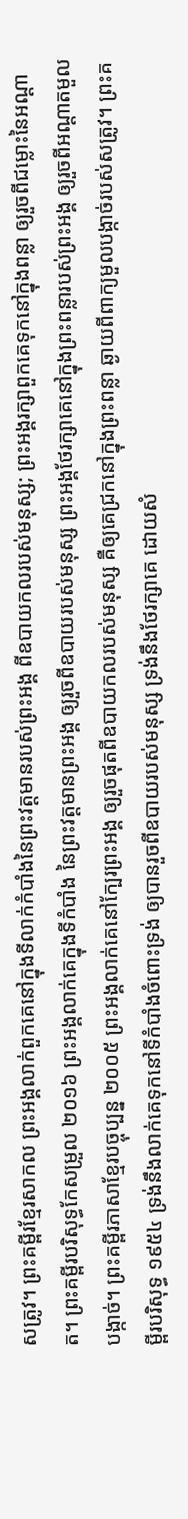សត្រូវ។ ព្រះគម្ពីរខ្មែរសាកល ព្រះអង្គលាក់ពួកគេនៅក្នុងទីលាក់កំបាំងនៃព្រះវត្តមានរបស់ព្រះអង្គ ពីឧបាយកលរបស់មនុស្ស; ព្រះអង្គរក្សាពួកគេទុកនៅក្នុងពន្លា ឲ្យរួចពីជម្លោះនៃអណ្ដាត។ ព្រះគម្ពីរបរិសុទ្ធកែសម្រួល ២០១៦ ព្រះអង្គលាក់គេក្នុងទីកំបាំង នៃព្រះវត្តមានព្រះអង្គ ឲ្យរួចពីឧបាយរបស់មនុស្ស ព្រះអង្គថែរក្សាគេនៅក្នុងព្រះពន្លារបស់ព្រះអង្គ ឲ្យរួចពីអណ្ដាតមួលបង្កាច់។ ព្រះគម្ពីរភាសាខ្មែរបច្ចុប្បន្ន ២០០៥ ព្រះអង្គលាក់គេនៅក្បែរព្រះអង្គ ឲ្យរួចផុតពីឧបាយកលរបស់មនុស្ស គឺឲ្យគេជ្រកនៅក្នុងព្រះពន្លា ឆ្ងាយពីពាក្យមួលបង្កាច់របស់សត្រូវ។ ព្រះគម្ពីរបរិសុទ្ធ ១៩៥៤ ទ្រង់នឹងលាក់គេទុកនៅទីកំបាំងចំពោះទ្រង់ ឲ្យបានរួចពីឧបាយរបស់មនុស្ស ទ្រង់នឹងថែរក្សាគេ ដោយសំ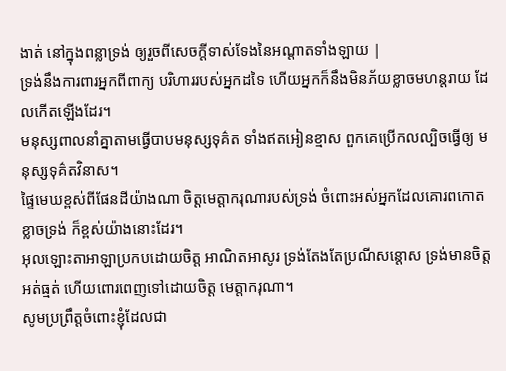ងាត់ នៅក្នុងពន្លាទ្រង់ ឲ្យរួចពីសេចក្ដីទាស់ទែងនៃអណ្តាតទាំងឡាយ |
ទ្រង់នឹងការពារអ្នកពីពាក្យ បរិហាររបស់អ្នកដទៃ ហើយអ្នកក៏នឹងមិនភ័យខ្លាចមហន្តរាយ ដែលកើតឡើងដែរ។
មនុស្សពាលនាំគ្នាតាមធ្វើបាបមនុស្សទុគ៌ត ទាំងឥតអៀនខ្មាស ពួកគេប្រើកលល្បិចធ្វើឲ្យ មនុស្សទុគ៌តវិនាស។
ផ្ទៃមេឃខ្ពស់ពីផែនដីយ៉ាងណា ចិត្តមេត្តាករុណារបស់ទ្រង់ ចំពោះអស់អ្នកដែលគោរពកោតខ្លាចទ្រង់ ក៏ខ្ពស់យ៉ាងនោះដែរ។
អុលឡោះតាអាឡាប្រកបដោយចិត្ត អាណិតអាសូរ ទ្រង់តែងតែប្រណីសន្ដោស ទ្រង់មានចិត្តអត់ធ្មត់ ហើយពោរពេញទៅដោយចិត្ត មេត្តាករុណា។
សូមប្រព្រឹត្តចំពោះខ្ញុំដែលជា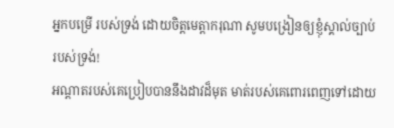អ្នកបម្រើ របស់ទ្រង់ ដោយចិត្តមេត្តាករុណា សូមបង្រៀនឲ្យខ្ញុំស្គាល់ច្បាប់ របស់ទ្រង់!
អណ្ដាតរបស់គេប្រៀបបាននឹងដាវដ៏មុត មាត់របស់គេពោរពេញទៅដោយ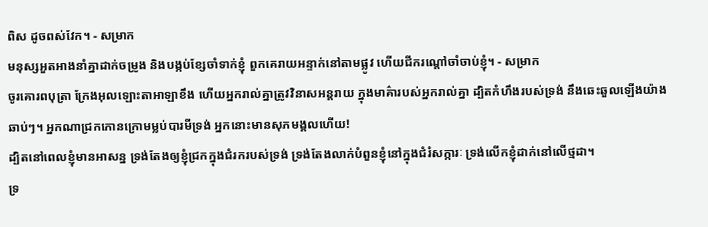ពិស ដូចពស់វែក។ - សម្រាក
មនុស្សអួតអាងនាំគ្នាដាក់ចម្រូង និងបង្កប់ខ្សែចាំទាក់ខ្ញុំ ពួកគេរាយអន្ទាក់នៅតាមផ្លូវ ហើយជីករណ្ដៅចាំចាប់ខ្ញុំ។ - សម្រាក
ចូរគោរពបុត្រា ក្រែងអុលឡោះតាអាឡាខឹង ហើយអ្នករាល់គ្នាត្រូវវិនាសអន្តរាយ ក្នុងមាគ៌ារបស់អ្នករាល់គ្នា ដ្បិតកំហឹងរបស់ទ្រង់ នឹងឆេះឆួលឡើងយ៉ាងឆាប់ៗ។ អ្នកណាជ្រកកោនក្រោមម្លប់បារមីទ្រង់ អ្នកនោះមានសុភមង្គលហើយ!
ដ្បិតនៅពេលខ្ញុំមានអាសន្ន ទ្រង់តែងឲ្យខ្ញុំជ្រកក្នុងជំរករបស់ទ្រង់ ទ្រង់តែងលាក់បំពួនខ្ញុំនៅក្នុងជំរំសក្ការៈ ទ្រង់លើកខ្ញុំដាក់នៅលើថ្មដា។
ទ្រ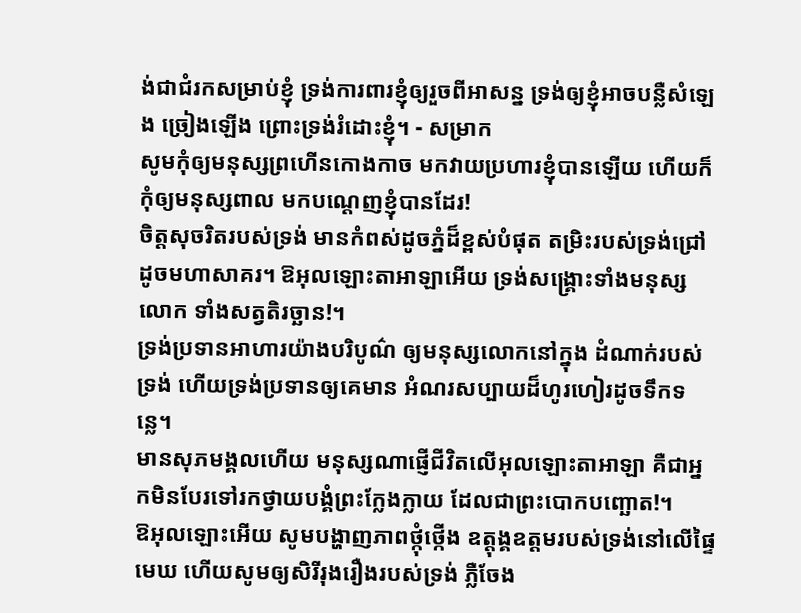ង់ជាជំរកសម្រាប់ខ្ញុំ ទ្រង់ការពារខ្ញុំឲ្យរួចពីអាសន្ន ទ្រង់ឲ្យខ្ញុំអាចបន្លឺសំឡេង ច្រៀងឡើង ព្រោះទ្រង់រំដោះខ្ញុំ។ - សម្រាក
សូមកុំឲ្យមនុស្សព្រហើនកោងកាច មកវាយប្រហារខ្ញុំបានឡើយ ហើយក៏កុំឲ្យមនុស្សពាល មកបណ្តេញខ្ញុំបានដែរ!
ចិត្តសុចរិតរបស់ទ្រង់ មានកំពស់ដូចភ្នំដ៏ខ្ពស់បំផុត តម្រិះរបស់ទ្រង់ជ្រៅដូចមហាសាគរ។ ឱអុលឡោះតាអាឡាអើយ ទ្រង់សង្គ្រោះទាំងមនុស្សលោក ទាំងសត្វតិរច្ឆាន!។
ទ្រង់ប្រទានអាហារយ៉ាងបរិបូណ៌ ឲ្យមនុស្សលោកនៅក្នុង ដំណាក់របស់ទ្រង់ ហើយទ្រង់ប្រទានឲ្យគេមាន អំណរសប្បាយដ៏ហូរហៀរដូចទឹកទន្លេ។
មានសុភមង្គលហើយ មនុស្សណាផ្ញើជីវិតលើអុលឡោះតាអាឡា គឺជាអ្នកមិនបែរទៅរកថ្វាយបង្គំព្រះក្លែងក្លាយ ដែលជាព្រះបោកបញ្ឆោត!។
ឱអុលឡោះអើយ សូមបង្ហាញភាពថ្កុំថ្កើង ឧត្តុង្គឧត្ដមរបស់ទ្រង់នៅលើផ្ទៃមេឃ ហើយសូមឲ្យសិរីរុងរឿងរបស់ទ្រង់ ភ្លឺចែង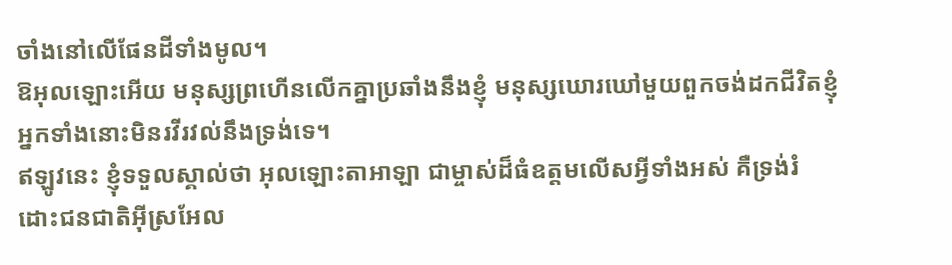ចាំងនៅលើផែនដីទាំងមូល។
ឱអុលឡោះអើយ មនុស្សព្រហើនលើកគ្នាប្រឆាំងនឹងខ្ញុំ មនុស្សឃោរឃៅមួយពួកចង់ដកជីវិតខ្ញុំ អ្នកទាំងនោះមិនរវីរវល់នឹងទ្រង់ទេ។
ឥឡូវនេះ ខ្ញុំទទួលស្គាល់ថា អុលឡោះតាអាឡា ជាម្ចាស់ដ៏ធំឧត្តមលើសអ្វីទាំងអស់ គឺទ្រង់រំដោះជនជាតិអ៊ីស្រអែល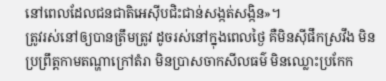នៅពេលដែលជនជាតិអេស៊ីបជិះជាន់សង្កត់សង្កិន»។
ត្រូវរស់នៅឲ្យបានត្រឹមត្រូវ ដូចរស់នៅក្នុងពេលថ្ងៃ គឺមិនស៊ីផឹកស្រវឹង មិនប្រព្រឹត្ដកាមតណ្ហាក្រៅតំរា មិនប្រាសចាកសីលធម៌ មិនឈ្លោះប្រកែក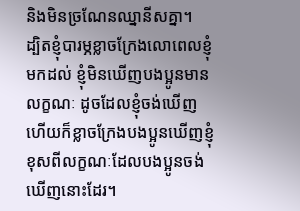និងមិនច្រណែនឈ្នានីសគ្នា។
ដ្បិតខ្ញុំបារម្ភខ្លាចក្រែងលោពេលខ្ញុំមកដល់ ខ្ញុំមិនឃើញបងប្អូនមានលក្ខណៈ ដូចដែលខ្ញុំចង់ឃើញ ហើយក៏ខ្លាចក្រែងបងប្អូនឃើញខ្ញុំខុសពីលក្ខណៈដែលបងប្អូនចង់ឃើញនោះដែរ។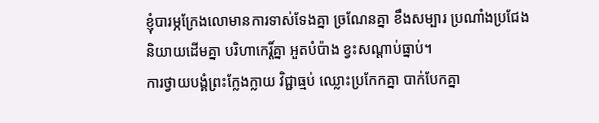ខ្ញុំបារម្ភក្រែងលោមានការទាស់ទែងគ្នា ច្រណែនគ្នា ខឹងសម្បារ ប្រណាំងប្រជែងនិយាយដើមគ្នា បរិហាកេរ្ដិ៍គ្នា អួតបំប៉ាង ខ្វះសណ្ដាប់ធ្នាប់។
ការថ្វាយបង្គំព្រះក្លែងក្លាយ វិជ្ជាធ្មប់ ឈ្លោះប្រកែកគ្នា បាក់បែកគ្នា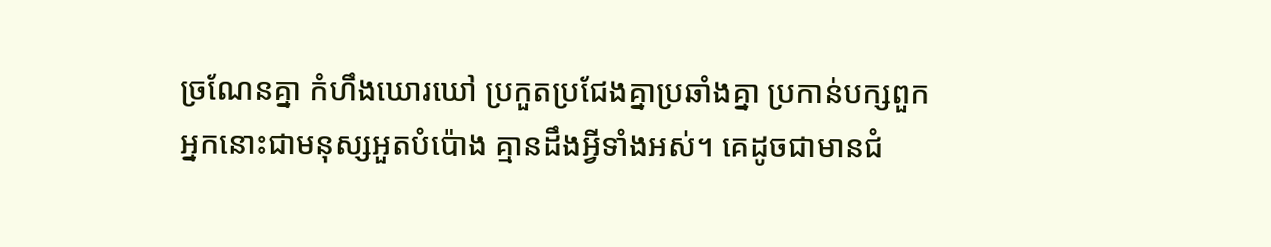ច្រណែនគ្នា កំហឹងឃោរឃៅ ប្រកួតប្រជែងគ្នាប្រឆាំងគ្នា ប្រកាន់បក្សពួក
អ្នកនោះជាមនុស្សអួតបំប៉ោង គ្មានដឹងអ្វីទាំងអស់។ គេដូចជាមានជំ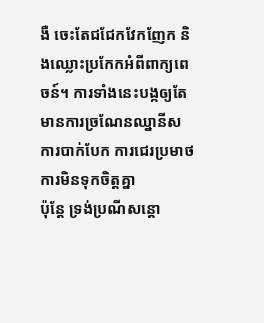ងឺ ចេះតែជជែកវែកញែក និងឈ្លោះប្រកែកអំពីពាក្យពេចន៍។ ការទាំងនេះបង្កឲ្យតែមានការច្រណែនឈ្នានីស ការបាក់បែក ការជេរប្រមាថ ការមិនទុកចិត្ដគ្នា
ប៉ុន្ដែ ទ្រង់ប្រណីសន្ដោ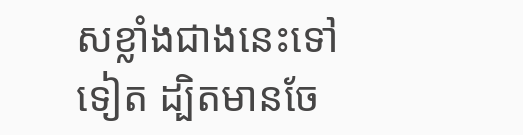សខ្លាំងជាងនេះទៅទៀត ដ្បិតមានចែ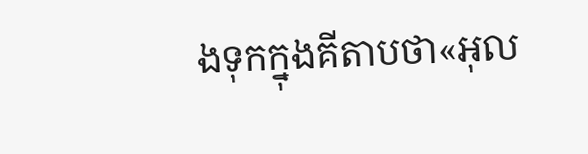ងទុកក្នុងគីតាបថា«អុល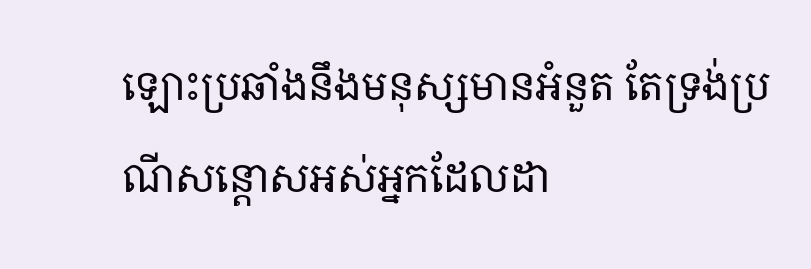ឡោះប្រឆាំងនឹងមនុស្សមានអំនួត តែទ្រង់ប្រណីសន្ដោសអស់អ្នកដែលដា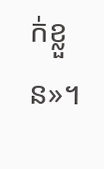ក់ខ្លួន»។